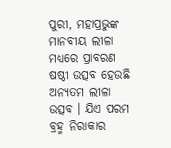ପୁରୀ, ମହାପ୍ରଭୁଙ୍କ ମାନବୀୟ ଲୀଳା ମଧ୍ୟରେ ପ୍ରାବରଣ ଷଷ୍ଠୀ ଉତ୍ସବ ହେଉଛି ଅନ୍ୟତମ ଲୀଳା ଉତ୍ସବ । ଯିଏ ପରମ ବ୍ରହ୍ମ ନିରାକାର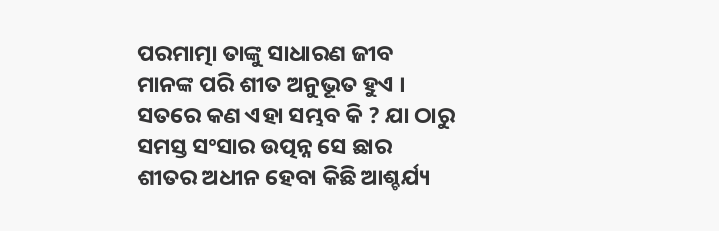ପରମାତ୍ମା ତାଙ୍କୁ ସାଧାରଣ ଜୀବ ମାନଙ୍କ ପରି ଶୀତ ଅନୁଭୂତ ହୁଏ । ସତରେ କଣ ଏହା ସମ୍ଭବ କି ? ଯା ଠାରୁ ସମସ୍ତ ସଂସାର ଉତ୍ପନ୍ନ ସେ ଛାର ଶୀତର ଅଧୀନ ହେବା କିଛି ଆଶ୍ଚର୍ଯ୍ୟ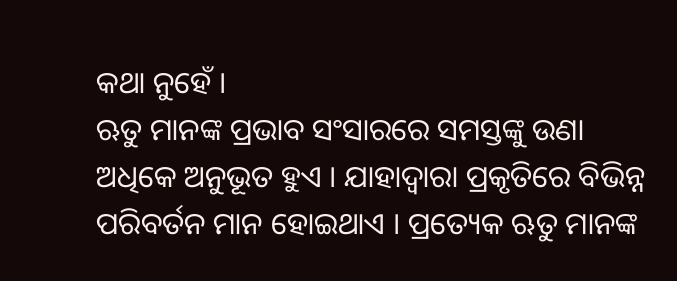କଥା ନୁହେଁ ।
ଋତୁ ମାନଙ୍କ ପ୍ରଭାବ ସଂସାରରେ ସମସ୍ତଙ୍କୁ ଉଣା ଅଧିକେ ଅନୁଭୂତ ହୁଏ । ଯାହାଦ୍ୱାରା ପ୍ରକୃତିରେ ବିଭିନ୍ନ ପରିବର୍ତନ ମାନ ହୋଇଥାଏ । ପ୍ରତ୍ୟେକ ଋତୁ ମାନଙ୍କ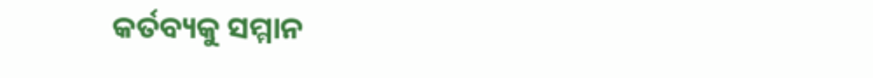କର୍ତବ୍ୟକୁ ସମ୍ମାନ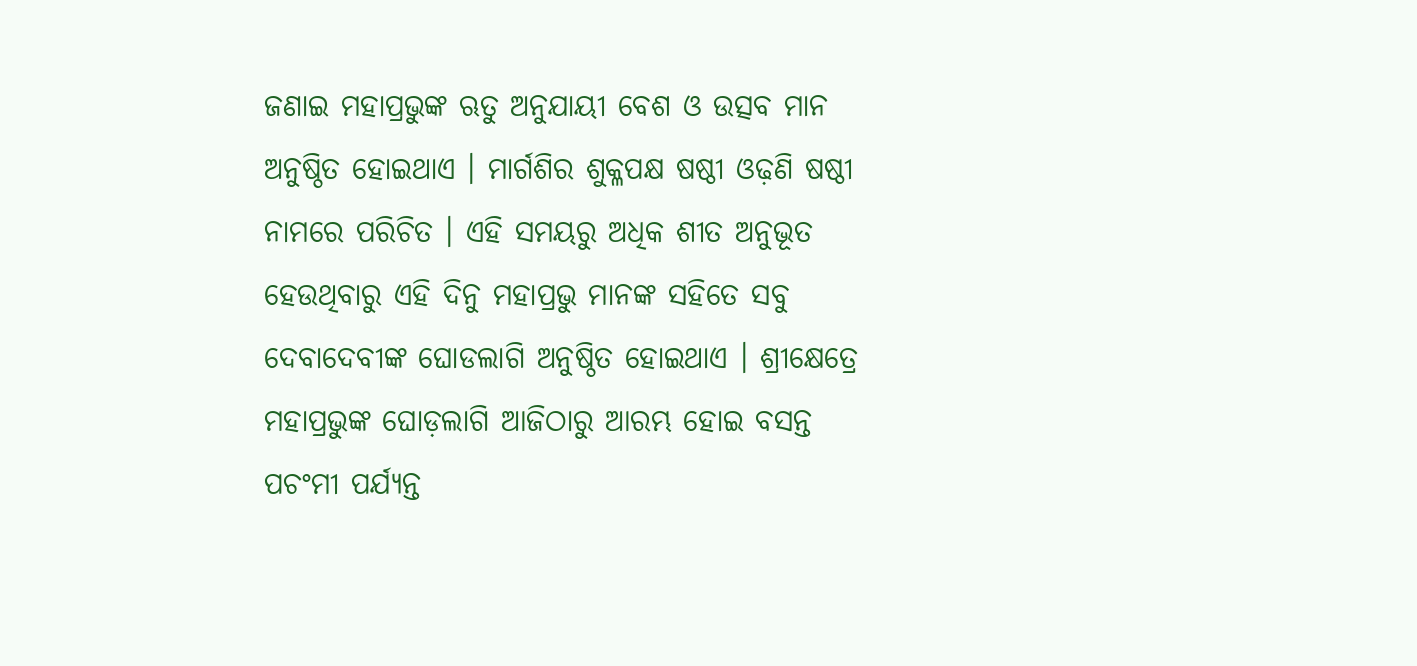ଜଣାଇ ମହାପ୍ରଭୁଙ୍କ ଋତୁ ଅନୁଯାୟୀ ବେଶ ଓ ଉତ୍ସବ ମାନ ଅନୁଷ୍ଠିତ ହୋଇଥାଏ । ମାର୍ଗଶିର ଶୁକ୍ଳପକ୍ଷ ଷଷ୍ଠୀ ଓଢ଼ଣି ଷଷ୍ଠୀ ନାମରେ ପରିଚିତ । ଏହି ସମୟରୁ ଅଧିକ ଶୀତ ଅନୁଭୂତ ହେଉଥିବାରୁ ଏହି ଦିନୁ ମହାପ୍ରଭୁ ମାନଙ୍କ ସହିତେ ସବୁ ଦେବାଦେବୀଙ୍କ ଘୋଡଲାଗି ଅନୁଷ୍ଠିତ ହୋଇଥାଏ । ଶ୍ରୀକ୍ଷେତ୍ରେ ମହାପ୍ରଭୁଙ୍କ ଘୋଡ଼ଲାଗି ଆଜିଠାରୁ ଆରମ୍ଭ ହୋଇ ବସନ୍ତ ପଚଂମୀ ପର୍ଯ୍ୟନ୍ତ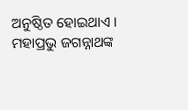ଅନୁଷ୍ଠିତ ହୋଇଥାଏ । ମହାପ୍ରଭୁ ଜଗନ୍ନାଥଙ୍କ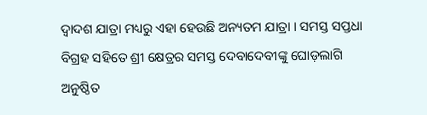ଦ୍ୱାଦଶ ଯାତ୍ରା ମଧ୍ୟରୁ ଏହା ହେଉଛି ଅନ୍ୟତମ ଯାତ୍ରା । ସମସ୍ତ ସପ୍ତଧା ବିଗ୍ରହ ସହିତେ ଶ୍ରୀ କ୍ଷେତ୍ରର ସମସ୍ତ ଦେବାଦେବୀଙ୍କୁ ଘୋଡ଼ଲାଗି ଅନୁଷ୍ଠିତ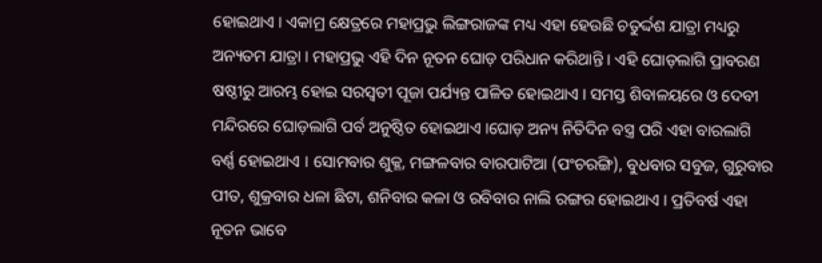ହୋଇଥାଏ । ଏକାମ୍ର କ୍ଷେତ୍ରରେ ମହାପ୍ରଭୁ ଲିଙ୍ଗରାଜଙ୍କ ମଧ୍ୟ ଏହା ହେଉଛି ଚତୁର୍ଦ୍ଦଶ ଯାତ୍ରା ମଧ୍ୟରୁ ଅନ୍ୟତମ ଯାତ୍ରା । ମହାପ୍ରଭୁ ଏହି ଦିନ ନୂତନ ଘୋଡ଼ ପରିଧାନ କରିଥାନ୍ତି । ଏହି ଘୋଡ଼ଲାଗି ପ୍ରାବରଣ ଷଷ୍ଠୀରୁ ଆରମ୍ଭ ହୋଇ ସରସ୍ୱତୀ ପୂଜା ପର୍ଯ୍ୟନ୍ତ ପାଳିତ ହୋଇଥାଏ । ସମସ୍ତ ଶିବାଳୟରେ ଓ ଦେବୀ ମନ୍ଦିରରେ ଘୋଡ଼ଲାଗି ପର୍ବ ଅନୁଷ୍ଠିତ ହୋଇଥାଏ ।ଘୋଡ଼ ଅନ୍ୟ ନିତିଦିନ ବସ୍ତ୍ର ପରି ଏହା ବାରଲାଗି ବର୍ଣ୍ଣ ହୋଇଥାଏ । ସୋମବାର ଶୁକ୍ଳ, ମଙ୍ଗଳବାର ବାରପାଟିଆ (ପଂଚରଙ୍ଗି), ବୁଧବାର ସବୁଜ, ଗୁରୁବାର ପୀତ, ଶୁକ୍ରବାର ଧଳା ଛିଟା, ଶନିବାର କଳା ଓ ରବିବାର ନାଲି ରଙ୍ଗର ହୋଇଥାଏ । ପ୍ରତିବର୍ଷ ଏହା ନୂତନ ଭାବେ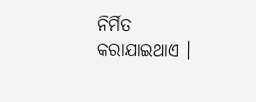ନିର୍ମିତ କରାଯାଇଥାଏ ।